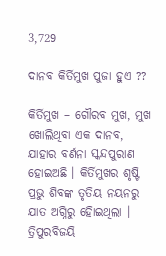3,729

ଦାନବ କିର୍ତିମୁଖ ପୁଜା ହୁଏ ??

କିର୍ତିମୁଖ – ଗୌରବ ମୁଖ, ମୁଖ ଖୋଲିଥିବା ଏକ ଦାନବ, ଯାହାର ବର୍ଣନା ସ୍କନ୍ଦପୁରାଣ ହୋଇଅଛି । କିର୍ତିମୁଖର ଶୃଷ୍ଟି ପ୍ରଭୁ ଶିବଙ୍କ ତୃତିୟ ନୟନରୁ ଯାତ ଅଗ୍ନିରୁ ହୋିଇଥିଲା । ତ୍ରିପୁରବିଜୟି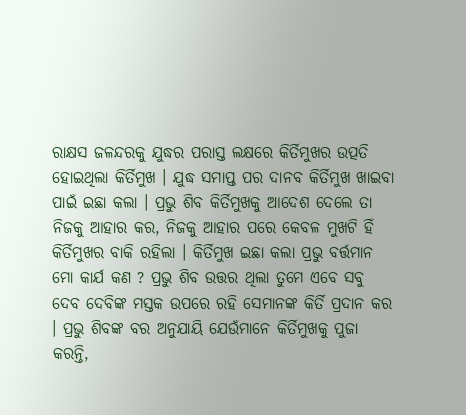ରାକ୍ଷସ ଜଳନ୍ଦରକୁ ଯୁଦ୍ଧର ପରାସ୍ତ ଲକ୍ଷରେ କିର୍ତିମୁଖର ଉତ୍ପତି ହୋଇଥିଲା କିର୍ତିମୁଖ । ଯୁଦ୍ଧ ସମାପ୍ତ ପର ଦାନବ କିର୍ତିମୁଖ ଖାଇବା ପାଇଁ ଇଛା କଲା । ପ୍ରଭୁ ଶିବ କିର୍ତିମୁଖକୁ ଆଦେଶ ଦେଲେ ତା ନିଜକୁ ଆହାର କର, ନିଜକୁ ଆହାର ପରେ କେବଳ ମୁଖଟି ହିଁ କିର୍ତିମୁଖର ବାକି ରହିଲା । କିର୍ତିମୁଖ ଇଛା କଲା ପ୍ରଭୁ ବର୍ତ୍ତମାନ ମୋ କାର୍ଯ କଣ ? ପ୍ରଭୁ ଶିବ ଉତ୍ତର ଥିଲା ତୁମେ ଏବେ ସବୁ ଦେବ ଦେବିଙ୍କ ମସ୍ତକ ଉପରେ ରହି ସେମାନଙ୍କ କିର୍ତି ପ୍ରଦାନ କର । ପ୍ରଭୁ ଶିବଙ୍କ ବର ଅନୁଯାୟି ଯେଉଁମାନେ କିର୍ତିମୁଖକୁ ପୁଜା କରନ୍ତି,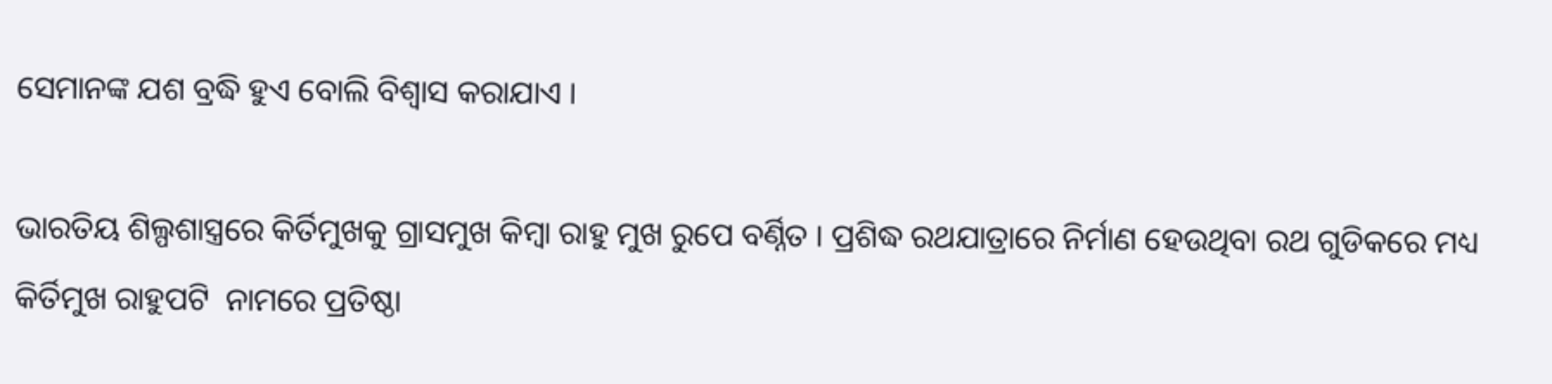ସେମାନଙ୍କ ଯଶ ବ୍ରଦ୍ଧି ହୁଏ ବୋଲି ବିଶ୍ୱାସ କରାଯାଏ ।

ଭାରତିୟ ଶିଲ୍ପଶାସ୍ତ୍ରରେ କିର୍ତିମୁଖକୁ ଗ୍ରାସମୁଖ କିମ୍ବା ରାହୁ ମୁଖ ରୁପେ ବର୍ଣ୍ନିତ । ପ୍ରଶିଦ୍ଧ ରଥଯାତ୍ରାରେ ନିର୍ମାଣ ହେଉଥିବା ରଥ ଗୁଡିକରେ ମଧ୍ୟ କିର୍ତିମୁଖ ରାହୁପଟି  ନାମରେ ପ୍ରତିଷ୍ଠା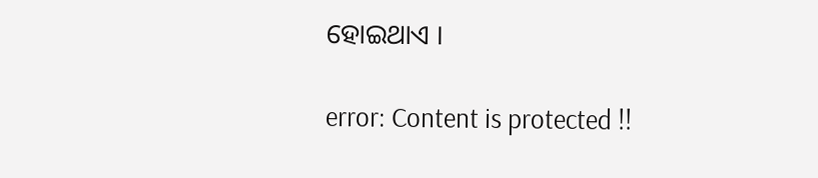ହୋଇଥାଏ ।

error: Content is protected !!